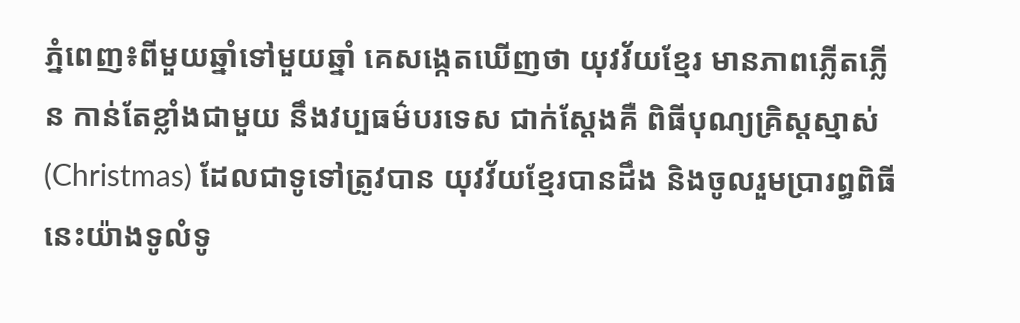ភ្នំពេញ៖ពីមួយឆ្នាំទៅមួយឆ្នាំ គេសង្កេតឃើញថា យុវវ័យខ្មែរ មានភាពភ្លើតភ្លើន កាន់តែខ្លាំងជាមួយ នឹងវប្បធម៌បរទេស ជាក់ស្តែងគឺ ពិធីបុណ្យគ្រិស្តស្មាស់ (Christmas) ដែលជាទូទៅត្រូវបាន យុវវ័យខ្មែរបានដឹង និងចូលរួមប្រារព្ធពិធី នេះយ៉ាងទូលំទូ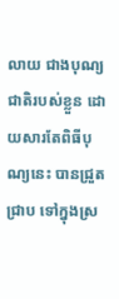លាយ ជាងបុណ្យជាតិរបស់ខ្លួន ដោយសារតែពិធីបុណ្យនេះ បានជ្រួត ជ្រាប ទៅក្នុងស្រ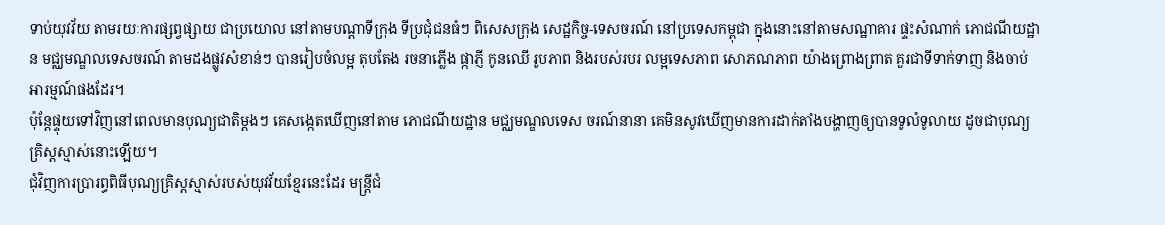ទាប់យុវវ័យ តាមរយៈការផ្សព្វផ្សាយ ជាប្រយោល នៅតាមបណ្ដាទីក្រុង ទីប្រជុំជនធំៗ ពិសេសក្រុង សេដ្ឋកិច្ច-ទេសចរណ៍ នៅប្រទេសកម្ពុជា ក្នុងនោះនៅតាមសណ្ឋាគារ ផ្ទះសំណាក់ ភោជណីយដ្ឋាន មជ្ឈមណ្ឌលទេសចរណ៍ តាមដងផ្លូវសំខាន់ៗ បានរៀបចំលម្អ តុបតែង រចនាភ្លើង ផ្កាភ្ញី កូនឈើ រូបភាព និងរបស់របរ លម្អទេសភាព សោភណភាព យ៉ាងព្រោងព្រាត គួរជាទីទាក់ទាញ និងចាប់អារម្មណ៍ផងដែរ។
ប៉ុន្តែផ្ទុយទៅវិញនៅពេលមានបុណ្យជាតិម្តងៗ គេសង្កេតឃើញនៅតាម ភោជណីយដ្ឋាន មជ្ឈមណ្ឌលទេស ចរណ៍នានា គេមិនសូវឃើញមានការដាក់តាំងបង្ហាញឲ្យបានទូលំទូលាយ ដូចជាបុណ្យគ្រិស្តស្មាស់នោះឡើយ។
ជុំវិញការប្រារព្ធពិធីបុណ្យគ្រិស្តស្មាស់របស់យុវវ័យខ្មែរនេះដែរ មន្រ្តីជំ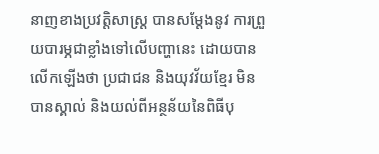នាញខាងប្រវត្តិសាស្រ្ត បានសម្តែងនូវ ការព្រួយបារម្ភជាខ្លាំងទៅលើបញ្ហានេះ ដោយបានលើកឡើងថា ប្រជាជន និងយុវវ័យខ្មែរ មិនបានស្គាល់ និងយល់ពីអន្ថន័យនៃពិធីបុ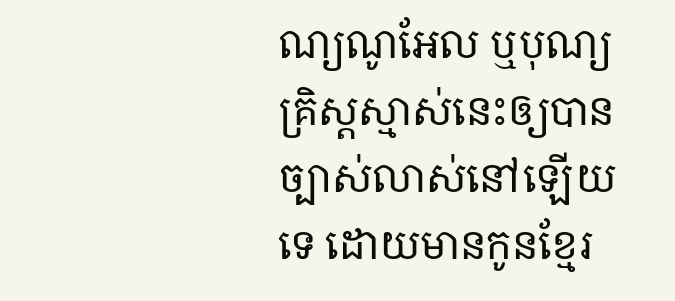ណ្យណូអែល ឬបុណ្យគ្រិស្តស្មាស់នេះឲ្យបានច្បាស់លាស់នៅឡើយទេ ដោយមានកូនខ្មែរ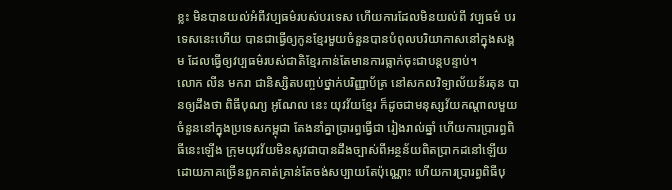ខ្លះ មិនបានយល់អំពីវប្បធម៌របស់បរទេស ហើយការដែលមិនយល់ពី វប្បធម៌ បរទេសនេះហើយ បានជាធ្វើឲ្យកូនខ្មែរមួយចំនួនបានបំពុលបរិយាកាសនៅក្នុងសង្គម ដែលធ្វើឲ្យវប្បធម៌របស់ជាតិខ្មែរកាន់តែមានការធ្លាក់ចុះជាបន្តបន្ទាប់។
លោក លីន មករា ជានិស្សិតបញ្ចប់ថ្នាក់បរិញ្ញាប័ត្រ នៅសកលវិទ្យាល័យន័រតុន បានឲ្យដឹងថា ពិធីបុណ្យ អូណែល នេះ យុវវ័យខ្មែរ ក៏ដូចជាមនុស្សវ័យកណ្តាលមួយចំនួននៅក្នុងប្រទេសកម្ពុជា តែងនាំគ្នាប្រារព្ធធ្វើជា រៀងរាល់ឆ្នាំ ហើយការប្រារព្ធពិធីនេះឡើង ក្រុមយុវវ័យមិនសូវជាបានដឹងច្បាស់ពីអន្ថន័យពិតប្រាកដនៅឡើយ ដោយភាគច្រើនពួកគាត់គ្រាន់តែចង់សប្បាយតែប៉ុណ្ណោះ ហើយការប្រារព្ធពិធីបុ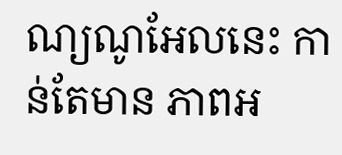ណ្យណូអែលនេះ កាន់តែមាន ភាពអ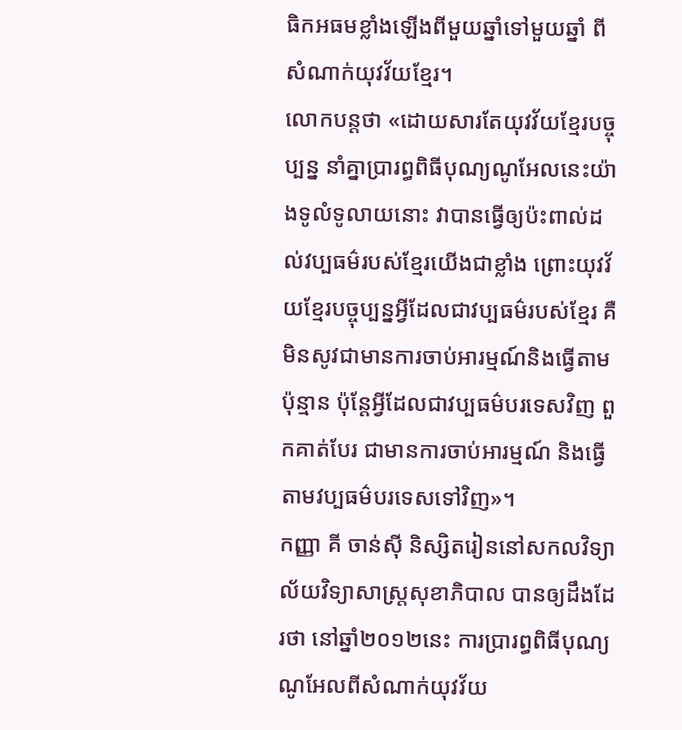ធិកអធមខ្លាំងឡើងពីមួយឆ្នាំទៅមួយឆ្នាំ ពីសំណាក់យុវវ័យខ្មែរ។
លោកបន្តថា «ដោយសារតែយុវវ័យខ្មែរបច្ចុប្បន្ន នាំគ្នាប្រារព្ធពិធីបុណ្យណូអែលនេះយ៉ាងទូលំទូលាយនោះ វាបានធ្វើឲ្យប៉ះពាល់ដល់វប្បធម៌របស់ខ្មែរយើងជាខ្លាំង ព្រោះយុវវ័យខ្មែរបច្ចុប្បន្នអ្វីដែលជាវប្បធម៌របស់ខ្មែរ គឺមិនសូវជាមានការចាប់អារម្មណ៍និងធ្វើតាមប៉ុន្មាន ប៉ុន្តែអ្វីដែលជាវប្បធម៌បរទេសវិញ ពួកគាត់បែរ ជាមានការចាប់អារម្មណ៍ និងធ្វើតាមវប្បធម៌បរទេសទៅវិញ»។
កញ្ញា គី ចាន់ស៊ី និស្សិតរៀននៅសកលវិទ្យាល័យវិទ្យាសាស្រ្តសុខាភិបាល បានឲ្យដឹងដែរថា នៅឆ្នាំ២០១២នេះ ការប្រារព្ធពិធីបុណ្យណូអែលពីសំណាក់យុវវ័យ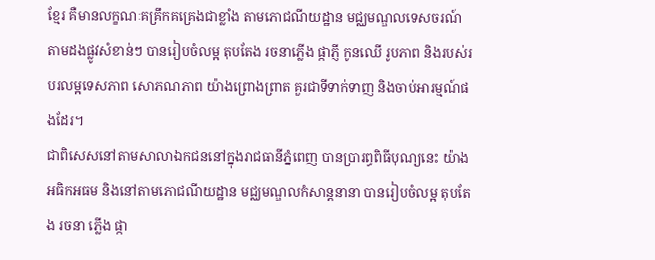ខ្មែរ គឺមានលក្ខណៈគគ្រឹកគគ្រេងជាខ្លាំង តាមភោជណីយដ្ឋាន មជ្ឈមណ្ឌលទេសចរណ៍ តាមដងផ្លូវសំខាន់ៗ បានរៀបចំលម្អ តុបតែង រចនាភ្លើង ផ្កាភ្ញី កូនឈើ រូបភាព និងរបស់របរលម្អទេសភាព សោភណភាព យ៉ាងព្រោងព្រាត គួរជាទីទាក់ទាញ និងចាប់អារម្មណ៍ផងដែរ។
ជាពិសេសនៅតាមសាលាឯកជននៅក្នុងរាជធានីភ្នំពេញ បានប្រារព្ធពិធីបុណ្យនេះ យ៉ាងអធិកអធម និងនៅតាមភោជណីយដ្ឋាន មជ្ឈមណ្ឌលកំសាន្តនានា បានរៀបចំលម្អ តុបតែង រចនា ភ្លើង ផ្កា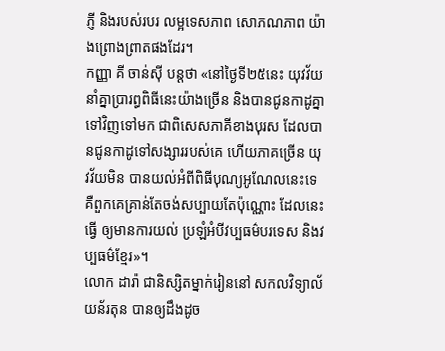ភ្ញី និងរបស់របរ លម្អទេសភាព សោភណភាព យ៉ាងព្រោងព្រាតផងដែរ។
កញ្ញា គី ចាន់ស៊ី បន្តថា «នៅថ្ងៃទី២៥នេះ យុវវ័យនាំគ្នាប្រារព្ធពិធីនេះយ៉ាងច្រើន និងបានជូនកាដូគ្នា ទៅវិញទៅមក ជាពិសេសភាគីខាងបុរស ដែលបានជូនកាដូទៅសង្សាររបស់គេ ហើយភាគច្រើន យុវវ័យមិន បានយល់អំពីពិធីបុណ្យអូណែលនេះទេ គឺពួកគេគ្រាន់តែចង់សប្បាយតែប៉ុណ្ណោះ ដែលនេះធ្វើ ឲ្យមានការយល់ ប្រឡំអំបីវប្បធម៌បរទេស និងវប្បធម៌ខ្មែរ»។
លោក ដារ៉ា ជានិស្សិតម្នាក់រៀននៅ សកលវិទ្យាល័យន័រតុន បានឲ្យដឹងដូច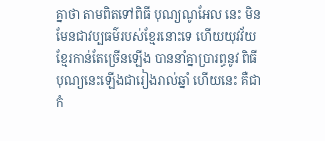គ្នាថា តាមពិតទៅពិធី បុណ្យណូអែល នេះ មិនមែនជាវប្បធម៌របស់ខ្មែរនោះទេ ហើយយុវវ័យខ្មែរកាន់តែច្រើនឡើង បាននាំគ្នាប្រារព្ធនូវ ពិធីបុណ្យនេះឡើងជារៀងរាល់ឆ្នាំ ហើយនេះ គឺជាកំ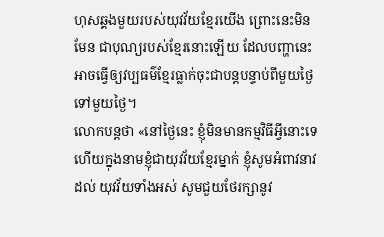ហុសឆ្គងមួយរបស់យុវវ័យខ្មែរយើង ព្រោះនេះមិនមែន ជាបុណ្យរបស់ខ្មែរនោះឡើយ ដែលបញ្ហានេះអាចធ្វើឲ្យវប្បធម៌ខ្មែរធ្លាក់ចុះជាបន្តបន្ទាប់ពីមួយថ្ងៃទៅមួយថ្ងៃ។
លោកបន្តថា «នៅថ្ងៃនេះ ខ្ញុំមិនមានកម្មវិធីអ្វីនោះទេ ហើយក្នុងនាមខ្ញុំជាយុវវ័យខ្មែរម្នាក់ ខ្ញុំសូមអំពាវនាវដល់ យុវវ័យទាំងអស់ សូមជួយថែរក្សានូវ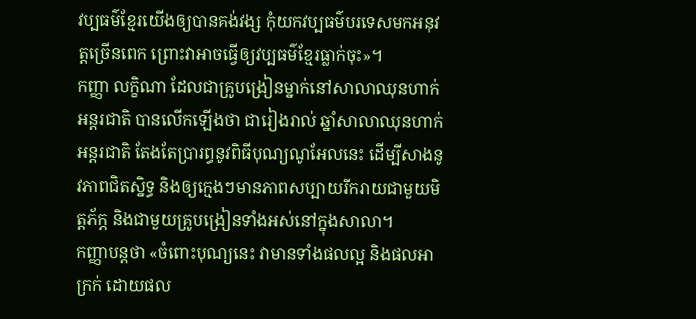វប្បធម៌ខ្មែរយើងឲ្យបានគង់វង្ស កុំយកវប្បធម៌បរទេសមកអនុវត្តច្រើនពេក ព្រោះវាអាចធ្វើឲ្យវប្បធម៌ខ្មែរធ្លាក់ចុះ»។
កញ្ញា លក្ខិណា ដែលជាគ្រូបង្រៀនម្នាក់នៅសាលាឈុនហាក់អន្តរជាតិ បានលើកឡើងថា ជារៀងរាល់ ឆ្នាំសាលាឈុនហាក់អន្តរជាតិ តែងតែប្រារព្ធនូវពិធីបុណ្យណូអែលនេះ ដើម្បីសាងនូវភាពជិតស្និទ្ធ និងឲ្យក្មេងៗមានភាពសប្បាយរីករាយជាមួយមិត្តភ័ក្ភ និងជាមួយគ្រូបង្រៀនទាំងអស់នៅក្នុងសាលា។
កញ្ញាបន្តថា «ចំពោះបុណ្យនេះ វាមានទាំងផលល្អ និងផលអាក្រក់ ដោយផល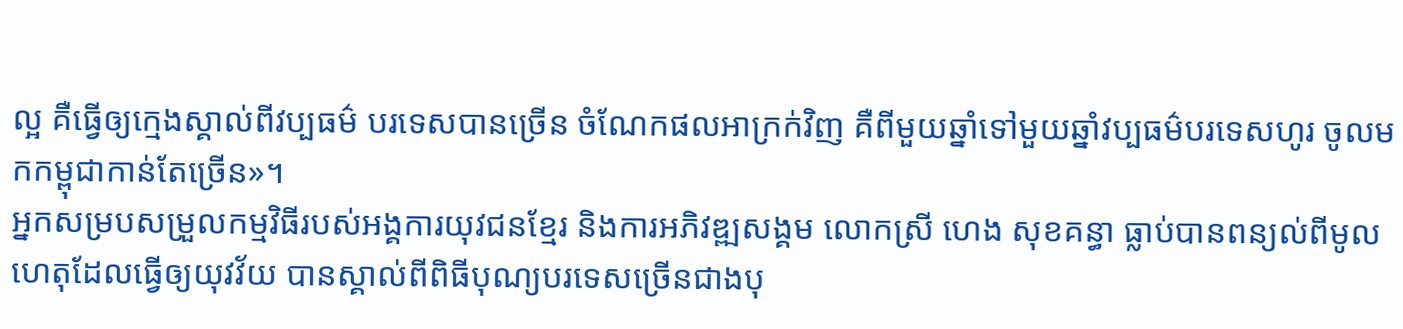ល្អ គឺធ្វើឲ្យក្មេងស្គាល់ពីវប្បធម៌ បរទេសបានច្រើន ចំណែកផលអាក្រក់វិញ គឺពីមួយឆ្នាំទៅមួយឆ្នាំវប្បធម៌បរទេសហូរ ចូលមកកម្ពុជាកាន់តែច្រើន»។
អ្នកសម្របសម្រួលកម្មវិធីរបស់អង្គការយុវជនខ្មែរ និងការអភិវឌ្ឍសង្គម លោកស្រី ហេង សុខគន្ធា ធ្លាប់បានពន្យល់ពីមូលហេតុដែលធ្វើឲ្យយុវវ័យ បានស្គាល់ពីពិធីបុណ្យបរទេសច្រើនជាងបុ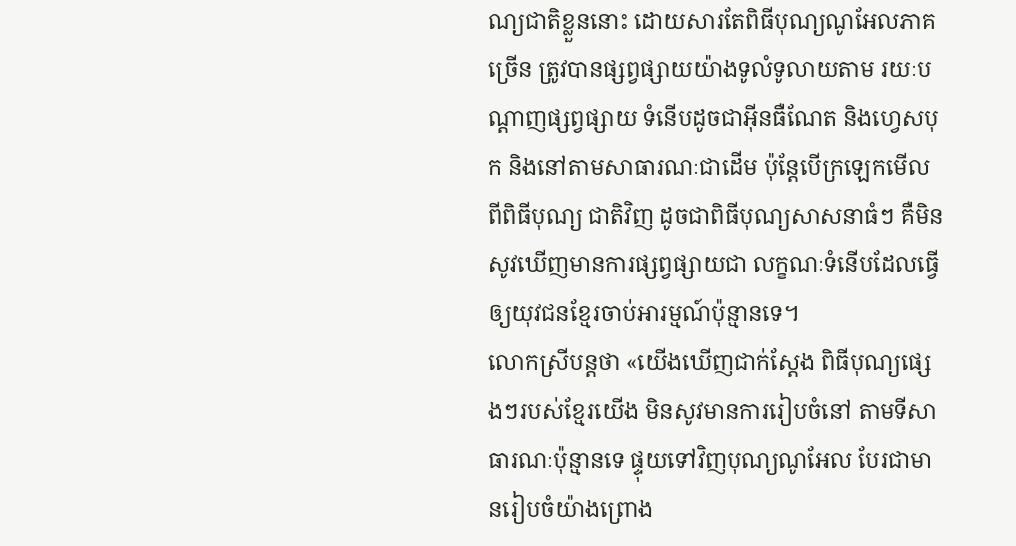ណ្យជាតិខ្លួននោះ ដោយសារតែពិធីបុណ្យណូអែលភាគច្រើន ត្រូវបានផ្សព្វផ្សាយយ៉ាងទូលំទូលាយតាម រយៈបណ្តាញផ្សព្វផ្សាយ ទំនើបដូចជាអ៊ីនធឺណែត និងហ្វេសបុក និងនៅតាមសាធារណៈជាដើម ប៉ុន្តែបើក្រឡេកមើលពីពិធីបុណ្យ ជាតិវិញ ដូចជាពិធីបុណ្យសាសនាធំៗ គឺមិនសូវឃើញមានការផ្សព្វផ្សាយជា លក្ខណៈទំនើបដែលធ្វើ ឲ្យយុវជនខ្មែរចាប់អារម្មណ៍ប៉ុន្មានទេ។
លោកស្រីបន្តថា «យើងឃើញជាក់ស្តែង ពិធីបុណ្យផ្សេងៗរបស់ខ្មែរយើង មិនសូវមានការរៀបចំនៅ តាមទីសាធារណៈប៉ុន្មានទេ ផ្ទុយទៅវិញបុណ្យណូអែល បែរជាមានរៀបចំយ៉ាងព្រោង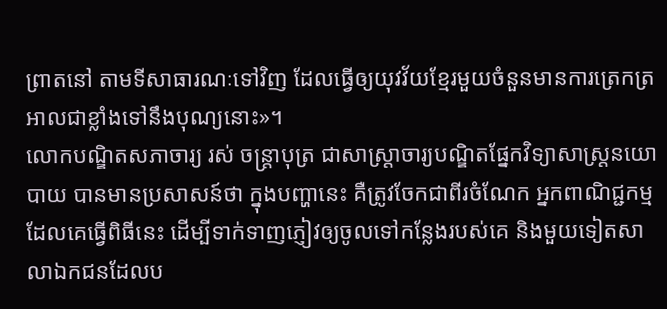ព្រាតនៅ តាមទីសាធារណៈទៅវិញ ដែលធ្វើឲ្យយុវវ័យខ្មែរមួយចំនួនមានការត្រេកត្រអាលជាខ្លាំងទៅនឹងបុណ្យនោះ»។
លោកបណ្ឌិតសភាចារ្យ រស់ ចន្រ្តាបុត្រ ជាសាស្រ្តាចារ្យបណ្ឌិតផ្នែកវិទ្យាសាស្រ្តនយោបាយ បានមានប្រសាសន៍ថា ក្នុងបញ្ហានេះ គឺត្រូវចែកជាពីរចំណែក អ្នកពាណិជ្ជកម្មដែលគេធ្វើពិធីនេះ ដើម្បីទាក់ទាញភ្ញៀវឲ្យចូលទៅកន្លែងរបស់គេ និងមួយទៀតសាលាឯកជនដែលប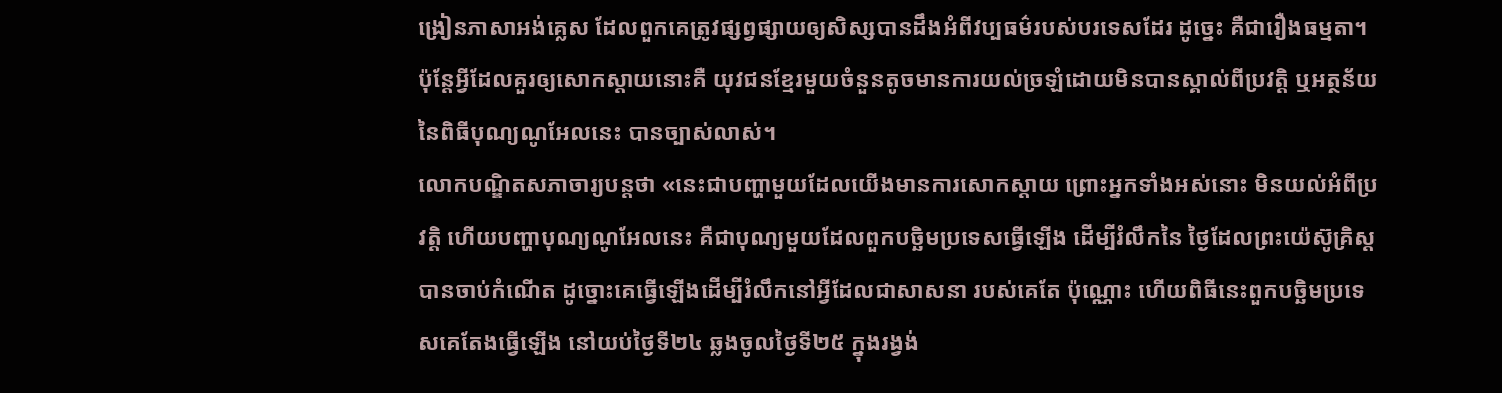ង្រៀនភាសាអង់គ្លេស ដែលពួកគេត្រូវផ្សព្វផ្សាយឲ្យសិស្សបានដឹងអំពីវប្បធម៌របស់បរទេសដែរ ដូច្នេះ គឺជារឿងធម្មតា។ ប៉ុន្តែអ្វីដែលគួរឲ្យសោកស្តាយនោះគឺ យុវជនខ្មែរមួយចំនួនតូចមានការយល់ច្រឡំដោយមិនបានស្គាល់ពីប្រវត្តិ ឬអត្ថន័យ នៃពិធីបុណ្យណូអែលនេះ បានច្បាស់លាស់។
លោកបណ្ឌិតសភាចារ្យបន្តថា «នេះជាបញ្ហាមួយដែលយើងមានការសោកស្តាយ ព្រោះអ្នកទាំងអស់នោះ មិនយល់អំពីប្រវត្តិ ហើយបញ្ហាបុណ្យណូអែលនេះ គឺជាបុណ្យមួយដែលពួកបច្ឆិមប្រទេសធ្វើឡើង ដើម្បីរំលឹកនៃ ថ្ងៃដែលព្រះយ៉េស៊ូគ្រិស្ត បានចាប់កំណើត ដូច្នោះគេធ្វើឡើងដើម្បីរំលឹកនៅអ្វីដែលជាសាសនា របស់គេតែ ប៉ុណ្ណោះ ហើយពិធីនេះពួកបច្ឆិមប្រទេសគេតែងធ្វើឡើង នៅយប់ថ្ងៃទី២៤ ឆ្លងចូលថ្ងៃទី២៥ ក្នុងរង្វង់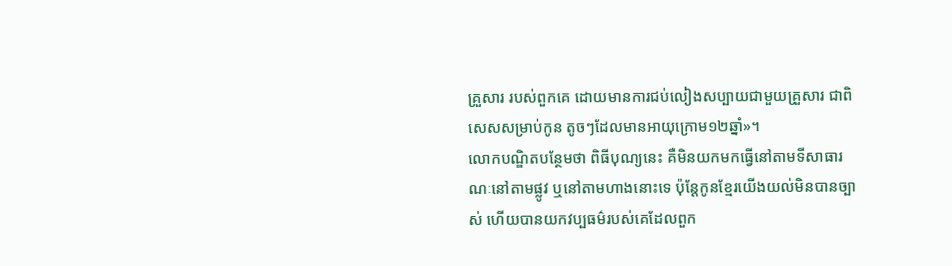គ្រួសារ របស់ពួកគេ ដោយមានការជប់លៀងសប្បាយជាមួយគ្រួសារ ជាពិសេសសម្រាប់កូន តូចៗដែលមានអាយុក្រោម១២ឆ្នាំ»។
លោកបណ្ឌិតបន្ថែមថា ពិធីបុណ្យនេះ គឺមិនយកមកធ្វើនៅតាមទីសាធារណៈនៅតាមផ្លូវ ឬនៅតាមហាងនោះទេ ប៉ុន្តែកូនខ្មែរយើងយល់មិនបានច្បាស់ ហើយបានយកវប្បធម៌របស់គេដែលពួក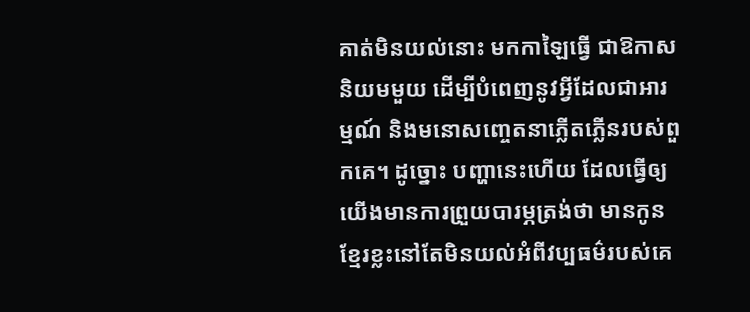គាត់មិនយល់នោះ មកកាឡៃធ្វើ ជាឱកាសនិយមមួយ ដើម្បីបំពេញនូវអ្វីដែលជាអារម្មណ៍ និងមនោសញ្ចេតនាភ្លើតភ្លើនរបស់ពួកគេ។ ដូច្នោះ បញ្ហានេះហើយ ដែលធ្វើឲ្យយើងមានការព្រួយបារម្ភត្រង់ថា មានកូនខ្មែរខ្លះនៅតែមិនយល់អំពីវប្បធម៌របស់គេ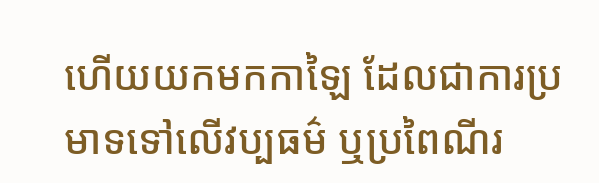ហើយយកមកកាឡៃ ដែលជាការប្រមាទទៅលើវប្បធម៌ ឬប្រពៃណីរ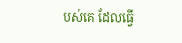បស់គេ ដែលធ្វើ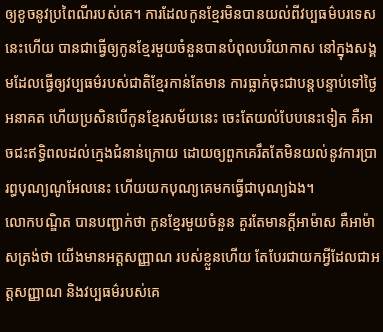ឲ្យខូចនូវប្រពៃណីរបស់គេ។ ការដែលកូនខ្មែរមិនបានយល់ពីវប្បធម៌បរទេសនេះហើយ បានជាធ្វើឲ្យកូនខ្មែរមួយចំនួនបានបំពុលបរិយាកាស នៅក្នុងសង្គមដែលធ្វើឲ្យវប្បធម៌របស់ជាតិខ្មែរកាន់តែមាន ការធ្លាក់ចុះជាបន្តបន្ទាប់ទៅថ្ងៃអនាគត ហើយប្រសិនបើកូនខ្មែរសម័យនេះ ចេះតែយល់បែបនេះទៀត គឺអាចជះឥទ្ធិពលដល់ក្មេងជំនាន់ក្រោយ ដោយឲ្យពួកគេរឹតតែមិនយល់នូវការប្រារព្ធបុណ្យណូអែលនេះ ហើយយកបុណ្យគេមកធ្វើជាបុណ្យឯង។
លោកបណ្ឌិត បានបញ្ជាក់ថា កូនខ្មែរមួយចំនួន គួរតែមានក្តីអាម៉ាស គឺអាម៉ាសត្រង់ថា យើងមានអត្តសញ្ញាណ របស់ខ្លួនហើយ តែបែរជាយកអ្វីដែលជាអត្តសញ្ញាណ និងវប្បធម៌របស់គេ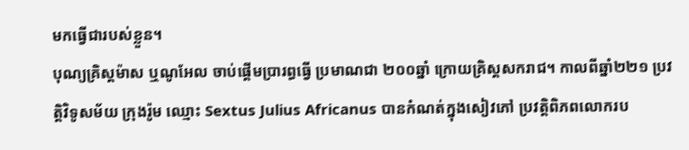មកធ្វើជារបស់ខ្លួន។
បុណ្យគ្រិស្តម៉ាស ឬណូអែល ចាប់ផ្តើមប្រារព្ធធ្វើ ប្រមាណជា ២០០ឆ្នាំ ក្រោយគ្រិស្តសករាជ។ កាលពីឆ្នាំ២២១ ប្រវត្តិវិទូសម័យ ក្រុងរ៉ូម ឈ្មោះ Sextus Julius Africanus បានកំណត់ក្នុងសៀវភៅ ប្រវតិ្តពិភពលោករប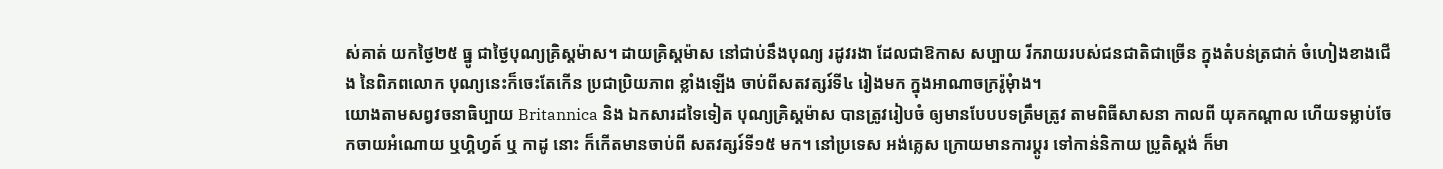ស់គាត់ យកថៃ្ង២៥ ធ្នូ ជាថៃ្ងបុណ្យគ្រិស្តម៉ាស។ ដាយគ្រិស្តម៉ាស នៅជាប់នឹងបុណ្យ រដូវរងា ដែលជាឱកាស សប្បាយ រីករាយរបស់ជនជាតិជាច្រើន ក្នុងតំបន់ត្រជាក់ ចំហៀងខាងជើង នៃពិភពលោក បុណ្យនេះក៏ចេះតែកើន ប្រជាប្រិយភាព ខ្លាំងឡើង ចាប់ពីសតវត្សរ៍ទី៤ រៀងមក ក្នុងអាណាចក្ររ៉ូមុំាង។
យោងតាមសព្វវចនាធិប្បាយ Britannica និង ឯកសារដទៃទៀត បុណ្យគ្រិស្តម៉ាស បានត្រូវរៀបចំ ឲ្យមានបែបបទត្រឹមត្រូវ តាមពិធីសាសនា កាលពី យុគកណ្តាល ហើយទម្លាប់ចែកចាយអំណោយ ឬហ្គិហ្វត៍ ឬ កាដូ នោះ ក៏កើតមានចាប់ពី សតវត្សរ៍ទី១៥ មក។ នៅប្រទេស អង់គេ្លស ក្រោយមានការប្តូរ ទៅកាន់និកាយ ប្រូតិស្តង់ ក៏មា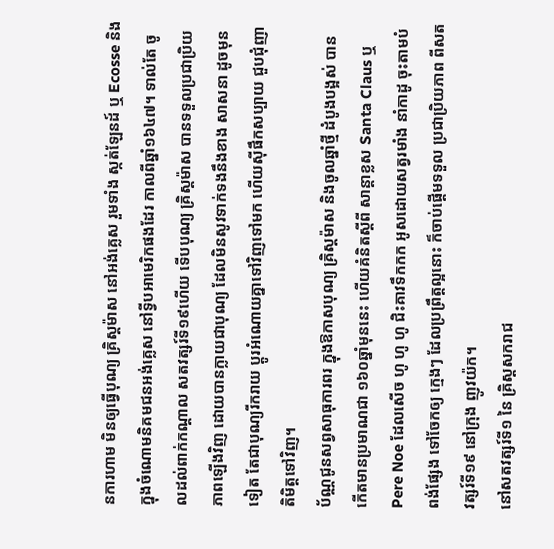នការហាម មិនឲ្យធ្វើបុណ្យ គ្រិស្តម៉ាស នៅអង់គេ្លស រួមទាំង ស្កត់ឡែនដ៍ ឬ Ecosse និង ក្នុងចំណោមនិគមជនអង់គេ្លស នៅទ្វីបអាមេរិកផងដែរ កាលពីឆ្នាំ១៦៤៧។ ទាល់តែ ចូលដល់ពាក់កណ្តាល សតវត្សរ៍ទី១៩ហើយ ទើបបុណ្យ គ្រិស្តម៉ាស បានទទួលប្រជាប្រិយភាពឡើងវិញ ដោយបានក្លាយជាបុណ្យ ដែលមិនសូវទាក់ទងនឹងខាង សាសនា ដូចមុនទៀត តែជាបុណ្យរីករាយ ប្តូរអំណោយគ្នាទៅវិញទៅមក ហើយស៊ីផឹកសប្បាយ ជួបជុំញាតិមិត្តទៅវិញ។
ប័ណ្ណជូនសព្វសាធុការពរ ក្នុងឱកាសបុណ្យ គ្រិស្តម៉ាស និងចូលឆ្នាំថ្មី ដំបូងបង្អស់ បានកើតមានប្រមាណជា ១៦០ឆ្នាំមុននេះ ហើយគំនិតស្តីពី សាន្តាខ្លស Santa Claus ឬ Pere Noe ដែលសើច ហូ ហូ ហូ ជិះគាវទឹកកក អូសដោយសត្វរមាំង នាំកាដូ ចុះតាមបំពង់ផែ្សង ទៅចែកឲ្យ កេ្មងៗ ដែលប្រព្រឹត្តល្អនោះ ក៏ចាប់ផ្តើមទទួល ប្រជាប្រិយភាព ពីសតវត្សរ៍ទី១៩ នៅក្រុង ញូវយ៉ក។
នៅសតវត្សរ៍ទី១ នៃ គ្រិស្តសករាជ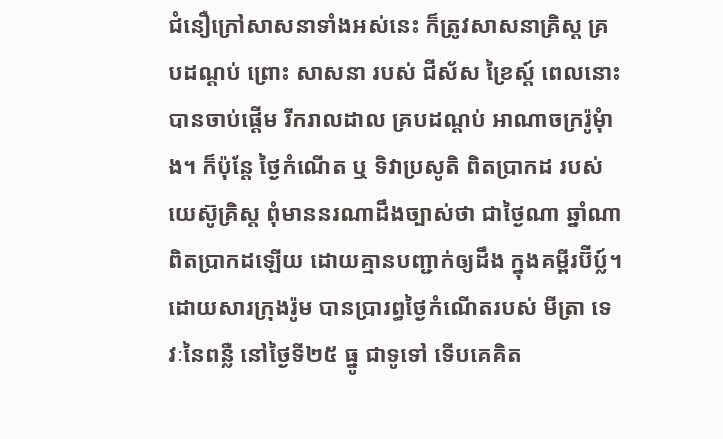ជំនឿក្រៅសាសនាទាំងអស់នេះ ក៏ត្រូវសាសនាគ្រិស្ត គ្របដណ្តប់ ព្រោះ សាសនា របស់ ជីស័ស ខ្រៃស្ត៍ ពេលនោះ បានចាប់ផ្តើម រីករាលដាល គ្របដណ្តប់ អាណាចក្ររ៉ូមុំាង។ ក៏ប៉ុនែ្ត ថៃ្ងកំណើត ឬ ទិវាប្រសូតិ ពិតប្រាកដ របស់ យេស៊ូគ្រិស្ត ពុំមាននរណាដឹងច្បាស់ថា ជាថៃ្ងណា ឆ្នាំណា ពិតប្រាកដឡើយ ដោយគ្មានបញ្ជាក់ឲ្យដឹង ក្នុងគម្ពីរប៊ីប្ល៍។ដោយសារក្រុងរ៉ូម បានប្រារព្ធថៃ្ងកំណើតរបស់ មីត្រា ទេវៈនៃពន្លឺ នៅថៃ្ងទី២៥ ធ្នូ ជាទូទៅ ទើបគេគិត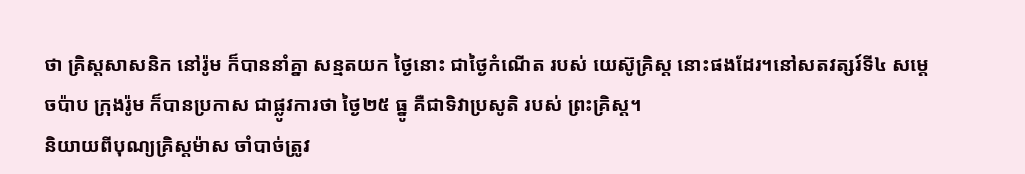ថា គ្រិស្តសាសនិក នៅរ៉ូម ក៏បាននាំគ្នា សន្មតយក ថៃ្ងនោះ ជាថៃ្ងកំណើត របស់ យេស៊ូគ្រិស្ត នោះផងដែរ។នៅសតវត្សរ៍ទី៤ សមេ្តចប៉ាប ក្រុងរ៉ូម ក៏បានប្រកាស ជាផ្លូវការថា ថៃ្ង២៥ ធ្នូ គឺជាទិវាប្រសូតិ របស់ ព្រះគ្រិស្ត។
និយាយពីបុណ្យគ្រិស្តម៉ាស ចាំបាច់ត្រូវ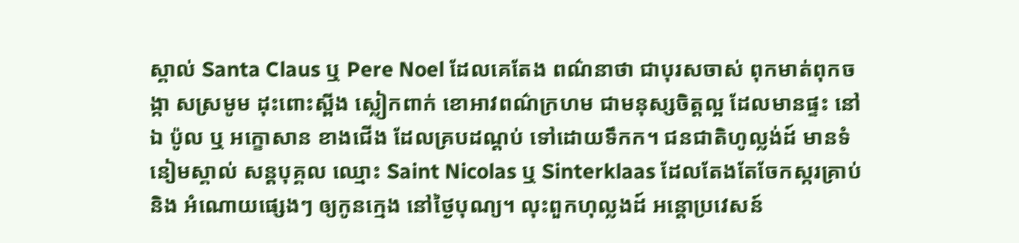ស្គាល់ Santa Claus ឬ Pere Noel ដែលគេតែង ពណ៌នាថា ជាបុរសចាស់ ពុកមាត់ពុកចង្កា សស្រមូម ដុះពោះស្ពីង ស្លៀកពាក់ ខោអាវពណ៌ក្រហម ជាមនុស្សចិត្តល្អ ដែលមានផ្ទះ នៅឯ ប៉ូល ឬ អក្ខោសាន ខាងជើង ដែលគ្របដណ្តប់ ទៅដោយទឹកក។ ជនជាតិហូល្លង់ដ៍ មានទំនៀមស្គាល់ សន្តបុគ្គល ឈ្មោះ Saint Nicolas ឬ Sinterklaas ដែលតែងតែចែកស្ករគ្រាប់ និង អំណោយផេ្សងៗ ឲ្យកូនកេ្មង នៅថៃ្ងបុណ្យ។ លុះពួកហុល្លងដ៍ អន្តោប្រវេសន៍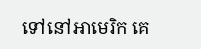ទៅនៅអាមេរិក គេ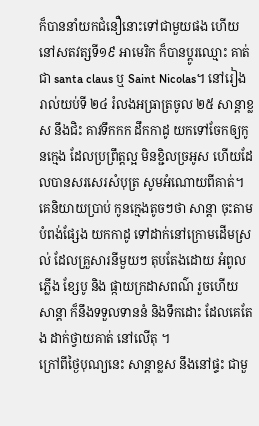ក៏បាននាំយកជំនឿនោះទៅជាមួយផង ហើយនៅសតវត្សទី១៩ អាមេរិក ក៏បានប្តូរឈ្មោះ គាត់ជា santa claus ឬ Saint Nicolas។ នៅរៀងរាល់យប់ទី ២៤ រំលងអធ្រាត្រចូល ២៥ សាន្តាខ្លស នឹងជិះ គាវទឹកកក ដឹកកាដូ យកទៅចែកឲ្យកូនកេ្មង ដែលប្រព្រឹត្តល្អ មិនខ្ជិលច្រអូស ហើយដែលបានសរសេរសំបុត្រ សូមអំណោយពីគាត់។ គេនិយាយប្រាប់ កូនកេ្មងតូចៗថា សាន្តា ចុះតាមបំពង់ផែ្សង យកកាដូ ទៅដាក់នៅក្រោមដើមស្រល់ ដែលគ្រួសារនីមួយៗ តុបតែងដោយ អំពូលភ្លើង ខែ្សបូ និង ផ្កាយក្រដាសពណ៌ រួចហើយ សាន្តា ក៏នឹងទទួលទាននំ និងទឹកដោះ ដែលគេតែង ដាក់ថ្វាយគាត់ នៅលើតុ ។
ក្រៅពីថៃ្ងបុណ្យនេះ សាន្តាខ្លស នឹងនៅផ្ទះ ជាមួ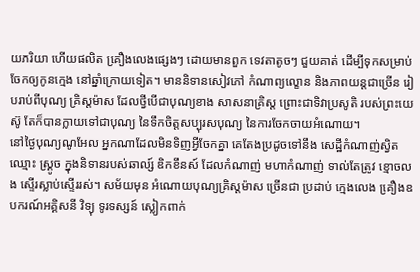យភរិយា ហើយផលិត គឿ្រងលេងផេ្សងៗ ដោយមានពួក ទេវតាតូចៗ ជួយគាត់ ដើម្បីទុកសម្រាប់ចែកឲ្យកូនកេ្មង នៅឆ្នាំក្រោយទៀត។ មាននិទានសៀវភៅ កំណាព្យល្ខោន និងភាពយន្តជាច្រើន រៀបរាប់ពីបុណ្យ គ្រិស្តម៉ាស ដែលថ្វីបើជាបុណ្យខាង សាសនាគ្រិស្ត ព្រោះជាទិវាប្រសូតិ របស់ព្រះយេស៊ូ តែក៏បានក្លាយទៅជាបុណ្យ នៃទឹកចិត្តសប្បុរសបុណ្យ នៃការចែកចាយអំណោយ។
នៅថ្ងៃបុណ្យណូអែល អ្នកណាដែលមិនទិញអ្វីចែកគ្នា គេតែងប្រដូចទៅនឹង សេដ្ឋីកំណាញ់ស្វិត ឈ្មោះ ស្រ្គូច ក្នុងនិទានរបស់ឆាល្ស៍ ឌិកខឹនស៍ ដែលកំណាញ់ មហាកំណាញ់ ទាល់តែត្រូវ ខ្មោចលង ស្ទើរស្លាប់ស្ទើររស់។ សម័យមុន អំណោយបុណ្យគ្រិស្តម៉ាស ច្រើនជា ប្រដាប់ កេ្មងលេង គឿ្រងឧបករណ៍អគ្គិសនី វិទ្យុ ទូរទស្សន៍ ស្លៀកពាក់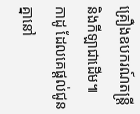គ្រឿងឧបករណ៍តន្រ្តី និងកីឡាជាដើម៕
កាដូ ដែលគេផ្តល់ជូនគ្នានៅ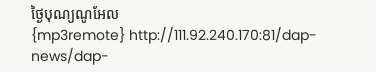ថ្ងៃបុណ្យណូអែល
{mp3remote} http://111.92.240.170:81/dap-news/dap-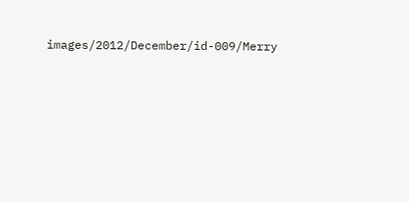images/2012/December/id-009/Merry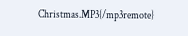Christmas.MP3{/mp3remote}